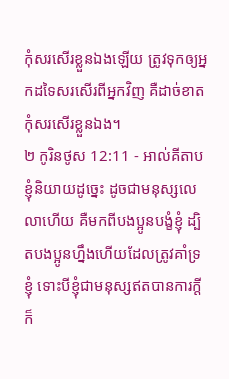កុំសរសើរខ្លួនឯងឡើយ ត្រូវទុកឲ្យអ្នកដទៃសរសើរពីអ្នកវិញ គឺដាច់ខាតកុំសរសើរខ្លួនឯង។
២ កូរិនថូស 12:11 - អាល់គីតាប ខ្ញុំនិយាយដូច្នេះ ដូចជាមនុស្សលេលាហើយ គឺមកពីបងប្អូនបង្ខំខ្ញុំ ដ្បិតបងប្អូនហ្នឹងហើយដែលត្រូវគាំទ្រខ្ញុំ ទោះបីខ្ញុំជាមនុស្សឥតបានការក្ដី ក៏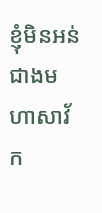ខ្ញុំមិនអន់ជាងមហាសាវ័ក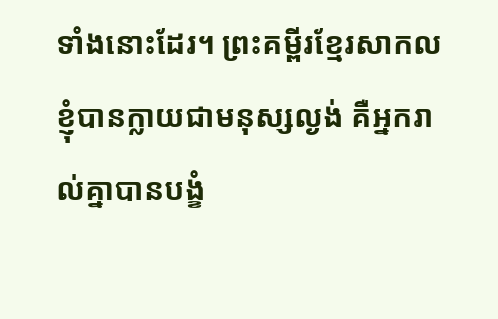ទាំងនោះដែរ។ ព្រះគម្ពីរខ្មែរសាកល ខ្ញុំបានក្លាយជាមនុស្សល្ងង់ គឺអ្នករាល់គ្នាបានបង្ខំ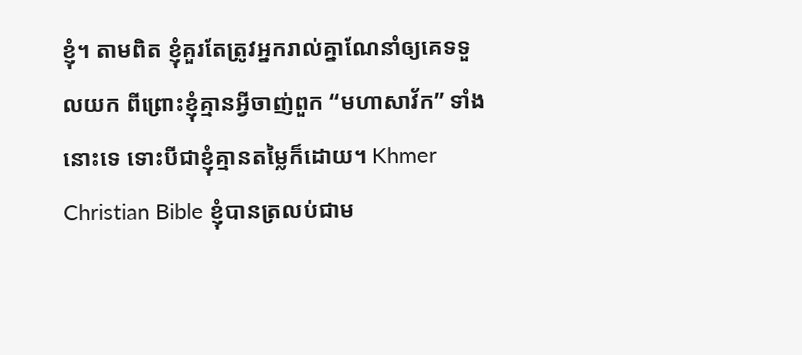ខ្ញុំ។ តាមពិត ខ្ញុំគួរតែត្រូវអ្នករាល់គ្នាណែនាំឲ្យគេទទួលយក ពីព្រោះខ្ញុំគ្មានអ្វីចាញ់ពួក “មហាសាវ័ក” ទាំងនោះទេ ទោះបីជាខ្ញុំគ្មានតម្លៃក៏ដោយ។ Khmer Christian Bible ខ្ញុំបានត្រលប់ជាម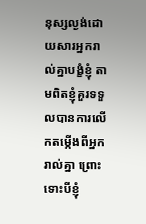នុស្សល្ងង់ដោយសារអ្នករាល់គ្នាបង្ខំខ្ញុំ តាមពិតខ្ញុំគួរទទួលបានការលើកតម្កើងពីអ្នករាល់គ្នា ព្រោះទោះបីខ្ញុំ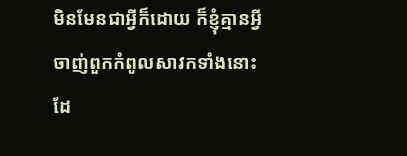មិនមែនជាអ្វីក៏ដោយ ក៏ខ្ញុំគ្មានអ្វីចាញ់ពួកកំពូលសាវកទាំងនោះដែ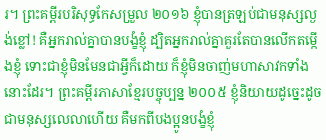រ។ ព្រះគម្ពីរបរិសុទ្ធកែសម្រួល ២០១៦ ខ្ញុំបានត្រឡប់ជាមនុស្សល្ងង់ខ្លៅ! គឺអ្នករាល់គ្នាបានបង្ខំខ្ញុំ ដ្បិតអ្នករាល់គ្នាគួរតែបានលើកតម្កើងខ្ញុំ ទោះជាខ្ញុំមិនមែនជាអ្វីក៏ដោយ ក៏ខ្ញុំមិនចាញ់មហាសាវកទាំងនោះដែរ។ ព្រះគម្ពីរភាសាខ្មែរបច្ចុប្បន្ន ២០០៥ ខ្ញុំនិយាយដូច្នេះដូចជាមនុស្សលេលាហើយ គឺមកពីបងប្អូនបង្ខំខ្ញុំ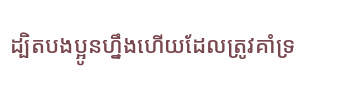ដ្បិតបងប្អូនហ្នឹងហើយដែលត្រូវគាំទ្រ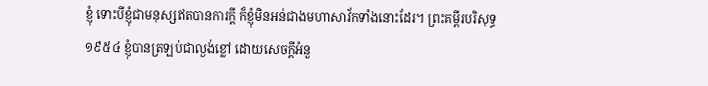ខ្ញុំ ទោះបីខ្ញុំជាមនុស្សឥតបានការក្ដី ក៏ខ្ញុំមិនអន់ជាងមហាសាវ័កទាំងនោះដែរ។ ព្រះគម្ពីរបរិសុទ្ធ ១៩៥៤ ខ្ញុំបានត្រឡប់ជាល្ងង់ខ្លៅ ដោយសេចក្ដីអំនួ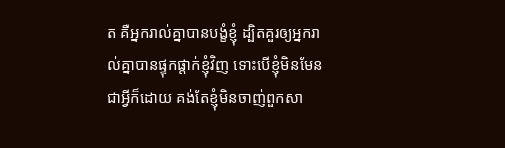ត គឺអ្នករាល់គ្នាបានបង្ខំខ្ញុំ ដ្បិតគួរឲ្យអ្នករាល់គ្នាបានផ្ទុកផ្តាក់ខ្ញុំវិញ ទោះបើខ្ញុំមិនមែនជាអ្វីក៏ដោយ គង់តែខ្ញុំមិនចាញ់ពួកសា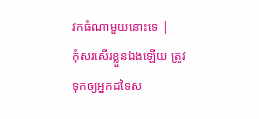វកធំណាមួយនោះទេ |
កុំសរសើរខ្លួនឯងឡើយ ត្រូវទុកឲ្យអ្នកដទៃស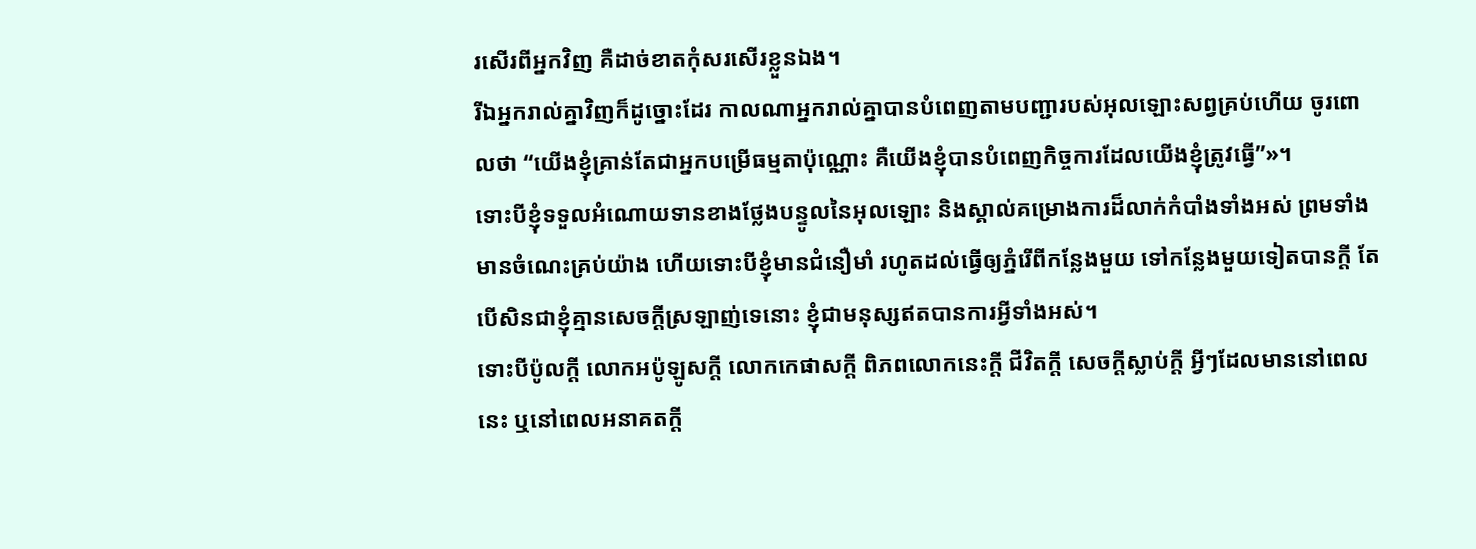រសើរពីអ្នកវិញ គឺដាច់ខាតកុំសរសើរខ្លួនឯង។
រីឯអ្នករាល់គ្នាវិញក៏ដូច្នោះដែរ កាលណាអ្នករាល់គ្នាបានបំពេញតាមបញ្ជារបស់អុលឡោះសព្វគ្រប់ហើយ ចូរពោលថា “យើងខ្ញុំគ្រាន់តែជាអ្នកបម្រើធម្មតាប៉ុណ្ណោះ គឺយើងខ្ញុំបានបំពេញកិច្ចការដែលយើងខ្ញុំត្រូវធ្វើ”»។
ទោះបីខ្ញុំទទួលអំណោយទានខាងថ្លែងបន្ទូលនៃអុលឡោះ និងស្គាល់គម្រោងការដ៏លាក់កំបាំងទាំងអស់ ព្រមទាំងមានចំណេះគ្រប់យ៉ាង ហើយទោះបីខ្ញុំមានជំនឿមាំ រហូតដល់ធ្វើឲ្យភ្នំរើពីកន្លែងមួយ ទៅកន្លែងមួយទៀតបានក្ដី តែបើសិនជាខ្ញុំគ្មានសេចក្ដីស្រឡាញ់ទេនោះ ខ្ញុំជាមនុស្សឥតបានការអ្វីទាំងអស់។
ទោះបីប៉ូលក្ដី លោកអប៉ូឡូសក្ដី លោកកេផាសក្ដី ពិភពលោកនេះក្ដី ជីវិតក្ដី សេចក្ដីស្លាប់ក្ដី អ្វីៗដែលមាននៅពេលនេះ ឬនៅពេលអនាគតក្ដី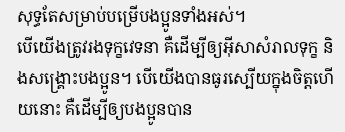សុទ្ធតែសម្រាប់បម្រើបងប្អូនទាំងអស់។
បើយើងត្រូវរងទុក្ខវេទនា គឺដើម្បីឲ្យអ៊ីសាសំរាលទុក្ខ និងសង្គ្រោះបងប្អូន។ បើយើងបានធូរស្បើយក្នុងចិត្ដហើយនោះ គឺដើម្បីឲ្យបងប្អូនបាន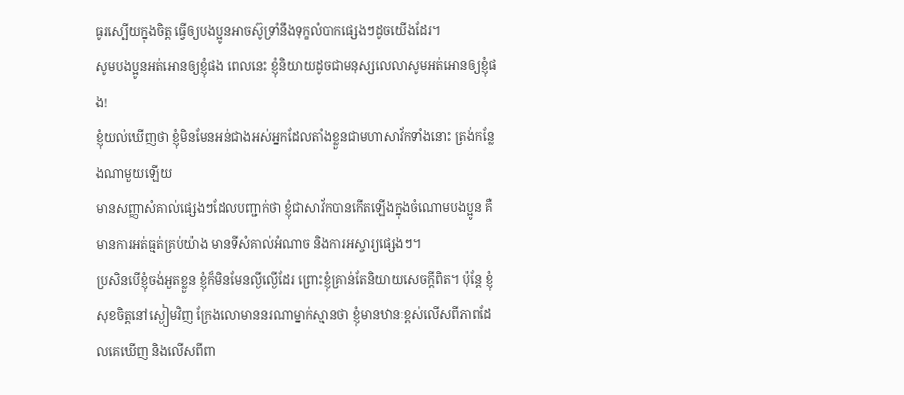ធូរស្បើយក្នុងចិត្ដ ធ្វើឲ្យបងប្អូនអាចស៊ូទ្រាំនឹងទុក្ខលំបាកផ្សេងៗដូចយើងដែរ។
សូមបងប្អូនអត់អោនឲ្យខ្ញុំផង ពេលនេះ ខ្ញុំនិយាយដូចជាមនុស្សលេលាសូមអត់អោនឲ្យខ្ញុំផង!
ខ្ញុំយល់ឃើញថា ខ្ញុំមិនមែនអន់ជាងអស់អ្នកដែលតាំងខ្លួនជាមហាសាវ័កទាំងនោះ ត្រង់កន្លែងណាមួយឡើយ
មានសញ្ញាសំគាល់ផ្សេងៗដែលបញ្ជាក់ថា ខ្ញុំជាសាវ័កបានកើតឡើងក្នុងចំណោមបងប្អូន គឺមានការអត់ធ្មត់គ្រប់យ៉ាង មានទីសំគាល់អំណាច និងការអស្ចារ្យផ្សេងៗ។
ប្រសិនបើខ្ញុំចង់អួតខ្លួន ខ្ញុំក៏មិនមែនល្ងីល្ងើដែរ ព្រោះខ្ញុំគ្រាន់តែនិយាយសេចក្ដីពិត។ ប៉ុន្ដែ ខ្ញុំសុខចិត្ដនៅស្ងៀមវិញ ក្រែងលោមាននរណាម្នាក់ស្មានថា ខ្ញុំមានឋានៈខ្ពស់លើសពីភាពដែលគេឃើញ និងលើសពីពា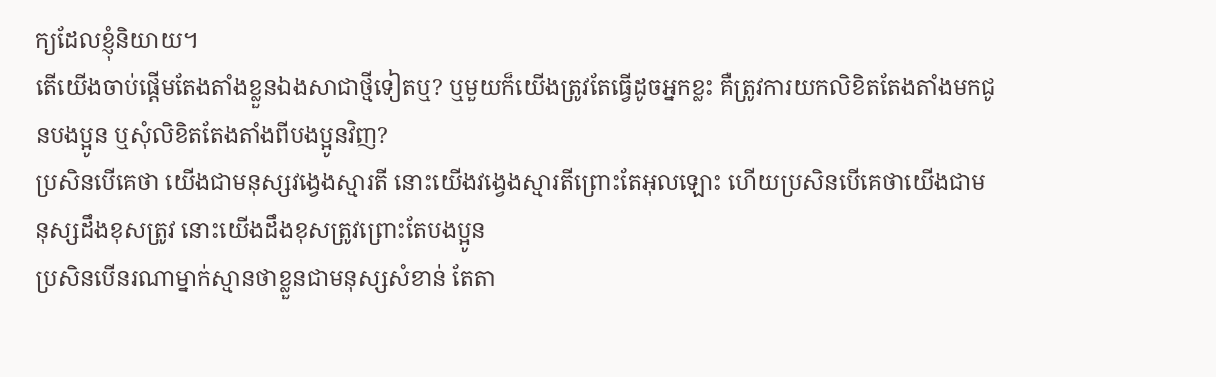ក្យដែលខ្ញុំនិយាយ។
តើយើងចាប់ផ្ដើមតែងតាំងខ្លួនឯងសាជាថ្មីទៀតឬ? ឬមួយក៏យើងត្រូវតែធ្វើដូចអ្នកខ្លះ គឺត្រូវការយកលិខិតតែងតាំងមកជូនបងប្អូន ឬសុំលិខិតតែងតាំងពីបងប្អូនវិញ?
ប្រសិនបើគេថា យើងជាមនុស្សវង្វេងស្មារតី នោះយើងវង្វេងស្មារតីព្រោះតែអុលឡោះ ហើយប្រសិនបើគេថាយើងជាមនុស្សដឹងខុសត្រូវ នោះយើងដឹងខុសត្រូវព្រោះតែបងប្អូន
ប្រសិនបើនរណាម្នាក់ស្មានថាខ្លួនជាមនុស្សសំខាន់ តែតា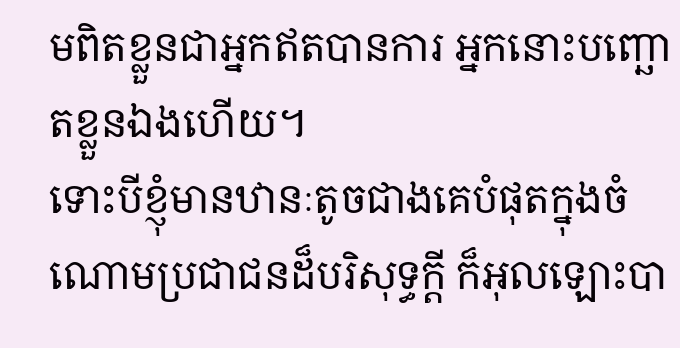មពិតខ្លួនជាអ្នកឥតបានការ អ្នកនោះបញ្ឆោតខ្លួនឯងហើយ។
ទោះបីខ្ញុំមានឋានៈតូចជាងគេបំផុតក្នុងចំណោមប្រជាជនដ៏បរិសុទ្ធក្ដី ក៏អុលឡោះបា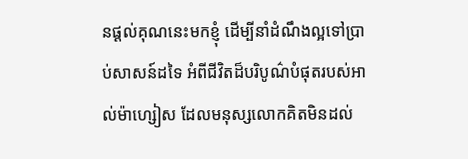នផ្ដល់គុណនេះមកខ្ញុំ ដើម្បីនាំដំណឹងល្អទៅប្រាប់សាសន៍ដទៃ អំពីជីវិតដ៏បរិបូណ៌បំផុតរបស់អាល់ម៉ាហ្សៀស ដែលមនុស្សលោកគិតមិនដល់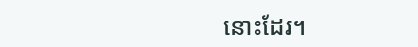នោះដែរ។